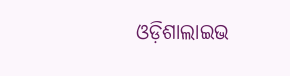ଓଡ଼ିଶାଲାଇଭ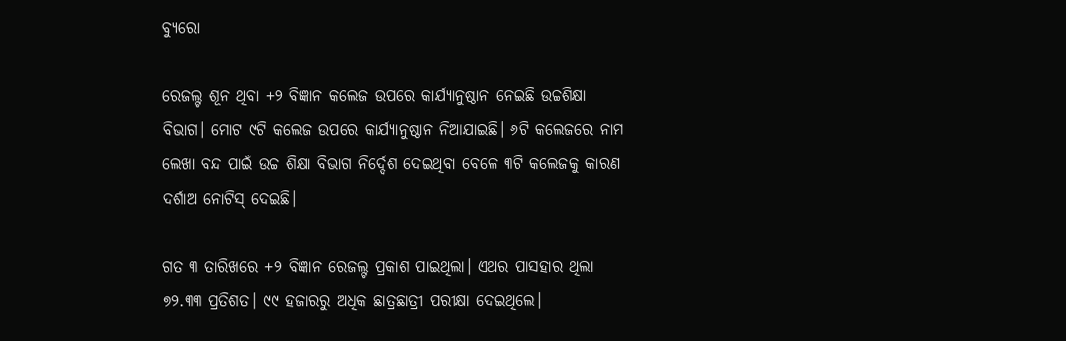ବ୍ୟୁରୋ

ରେଜଲ୍ଟ ଶୂନ ଥିବା +୨ ବିଜ୍ଞାନ କଲେଜ ଉପରେ କାର୍ଯ୍ୟାନୁଷ୍ଠାନ ନେଇଛି ଉଚ୍ଚଶିକ୍ଷା ବିଭାଗ। ମୋଟ ୯ଟି କଲେଜ ଉପରେ କାର୍ଯ୍ୟାନୁଷ୍ଠାନ ନିଆଯାଇଛି। ୬ଟି କଲେଜରେ ନାମ ଲେଖା ବନ୍ଦ ପାଇଁ ଉଚ୍ଚ ଶିକ୍ଷା ବିଭାଗ ନିର୍ଦ୍ଦେଶ ଦେଇଥିବା ବେଳେ ୩ଟି କଲେଜକୁ କାରଣ ଦର୍ଶାଅ ନୋଟିସ୍ ଦେଇଛି।

ଗତ ୩ ତାରିଖରେ +୨ ବିଜ୍ଞାନ ରେଜଲ୍ଟ ପ୍ରକାଶ ପାଇଥିଲା। ଏଥର ପାସହାର ଥିଲା ୭୨.୩୩ ପ୍ରତିଶତ। ୯୯ ହଜାରରୁ ଅଧିକ ଛାତ୍ରଛାତ୍ରୀ ପରୀକ୍ଷା ଦେଇଥିଲେ।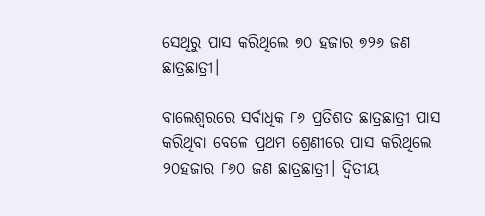ସେଥିରୁ ପାସ କରିଥିଲେ ୭୦ ହଜାର ୭୨୬ ଜଣ ଛାତ୍ରଛାତ୍ରୀ।

ବାଲେଶ୍ଵରରେ ସର୍ବାଧିକ ୮୬ ପ୍ରତିଶତ ଛାତ୍ରଛାତ୍ରୀ ପାସ କରିଥିବା ବେଳେ ପ୍ରଥମ ଶ୍ରେଣୀରେ ପାସ କରିଥିଲେ ୨୦ହଜାର ୮୬୦ ଜଣ ଛାତ୍ରଛାତ୍ରୀ। ଦ୍ଵିତୀୟ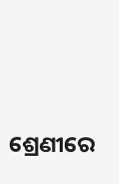ଶ୍ରେଣୀରେ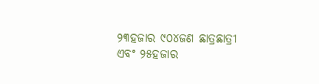୨୩ହଜାର ୯୦୪ଜଣ ଛାତ୍ରଛାତ୍ରୀ ଏବଂ ୨୫ହଜାର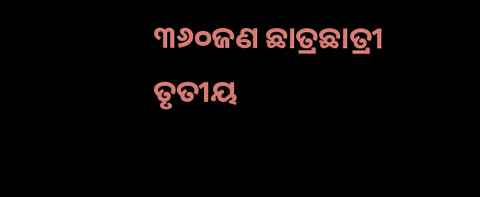୩୬୦ଜଣ ଛାତ୍ରଛାତ୍ରୀ ତୃତୀୟ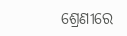ଶ୍ରେଣୀରେ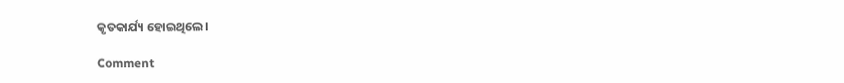କୃତକାର୍ଯ୍ୟ ହୋଇଥିଲେ।

Comment